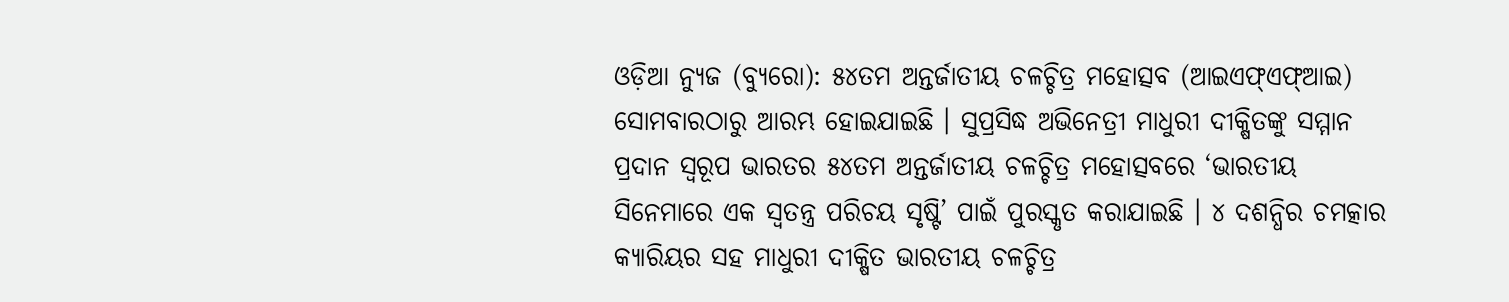ଓଡ଼ିଆ ନ୍ୟୁଜ (ବ୍ୟୁରୋ): ୫୪ତମ ଅନ୍ତର୍ଜାତୀୟ ଚଳଚ୍ଚିତ୍ର ମହୋତ୍ସବ (ଆଇଏଫ୍ଏଫ୍ଆଇ) ସୋମବାରଠାରୁ ଆରମ୍ଭ ହୋଇଯାଇଛି । ସୁପ୍ରସିଦ୍ଧ ଅଭିନେତ୍ରୀ ମାଧୁରୀ ଦୀକ୍ଷିତଙ୍କୁ ସମ୍ମାନ ପ୍ରଦାନ ସ୍ବରୂପ ଭାରତର ୫୪ତମ ଅନ୍ତର୍ଜାତୀୟ ଚଳଚ୍ଚିତ୍ର ମହୋତ୍ସବରେ ‘ଭାରତୀୟ ସିନେମାରେ ଏକ ସ୍ୱତନ୍ତ୍ର ପରିଚୟ ସୃଷ୍ଟି’ ପାଇଁ ପୁରସ୍କୃତ କରାଯାଇଛି । ୪ ଦଶନ୍ଧିର ଚମତ୍କାର କ୍ୟାରିୟର ସହ ମାଧୁରୀ ଦୀକ୍ଷିତ ଭାରତୀୟ ଚଳଚ୍ଚିତ୍ର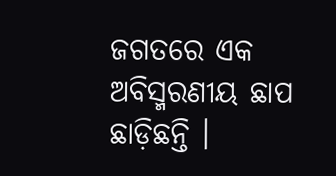ଜଗତରେ ଏକ ଅବିସ୍ମରଣୀୟ ଛାପ ଛାଡ଼ିଛନ୍ତି ।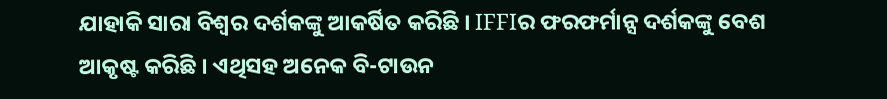ଯାହାକି ସାରା ବିଶ୍ବର ଦର୍ଶକଙ୍କୁ ଆକର୍ଷିତ କରିଛି । IFFIର ଫରଫର୍ମାନ୍ସ ଦର୍ଶକଙ୍କୁ ବେଶ ଆକୃଷ୍ଟ କରିଛି । ଏଥିସହ ଅନେକ ବି-ଟାଉନ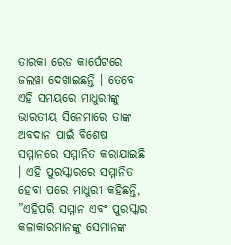ତାରକା ରେଡ କାର୍ପେଟରେ ଜଲୱା ଦେଖାଇଛନ୍ତି । ତେବେ ଏହି ସମୟରେ ମାଧୁରୀଙ୍କୁ ଭାରତୀୟ ସିନେମାରେ ତାଙ୍କ ଅବଦାନ ପାଇଁ ବିଶେଷ ସମ୍ମାନରେ ସମ୍ମାନିତ କରାଯାଇଛି । ଏହି ପୁରସ୍କାରରେ ସମ୍ମାନିତ ହେବା ପରେ ମାଧୁରୀ କହିଛନ୍ତି, ”ଏହିପରି ସମ୍ମାନ ଏବଂ ପୁରସ୍କାର କଳାକାରମାନଙ୍କୁ ସେମାନଙ୍କ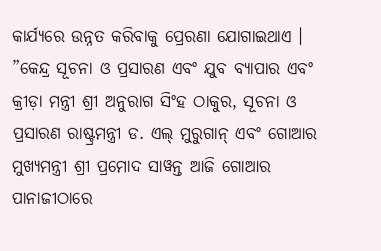କାର୍ଯ୍ୟରେ ଉନ୍ନତ କରିବାକୁ ପ୍ରେରଣା ଯୋଗାଇଥାଏ ।
”କେନ୍ଦ୍ର ସୂଚନା ଓ ପ୍ରସାରଣ ଏବଂ ଯୁବ ବ୍ୟାପାର ଏବଂ କ୍ରୀଡ଼ା ମନ୍ତ୍ରୀ ଶ୍ରୀ ଅନୁରାଗ ସିଂହ ଠାକୁର, ସୂଚନା ଓ ପ୍ରସାରଣ ରାଷ୍ଟ୍ରମନ୍ତ୍ରୀ ଡ. ଏଲ୍ ମୁରୁଗାନ୍ ଏବଂ ଗୋଆର ମୁଖ୍ୟମନ୍ତ୍ରୀ ଶ୍ରୀ ପ୍ରମୋଦ ସାୱନ୍ତ ଆଜି ଗୋଆର ପାନାଜୀଠାରେ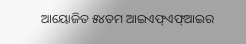ଆୟୋଜିତ ୫୪ତମ ଆଇଏଫ୍ଏଫ୍ଆଇର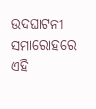ଉଦଘାଟନୀ ସମାରୋହରେ ଏହି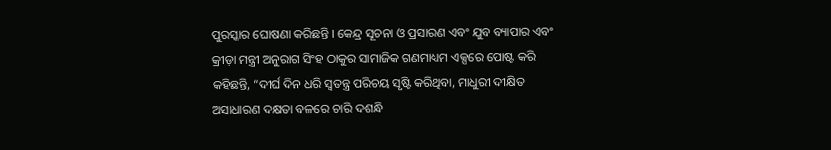ପୁରସ୍କାର ଘୋଷଣା କରିଛନ୍ତି । କେନ୍ଦ୍ର ସୂଚନା ଓ ପ୍ରସାରଣ ଏବଂ ଯୁବ ବ୍ୟାପାର ଏବଂ କ୍ରୀଡ଼ା ମନ୍ତ୍ରୀ ଅନୁରାଗ ସିଂହ ଠାକୁର ସାମାଜିକ ଗଣମାଧ୍ୟମ ଏକ୍ସରେ ପୋଷ୍ଟ କରି କହିଛନ୍ତି, “ଦୀର୍ଘ ଦିନ ଧରି ସ୍ବତନ୍ତ୍ର ପରିଚୟ ସୃଷ୍ଟି କରିଥିବା, ମାଧୁରୀ ଦୀକ୍ଷିତ ଅସାଧାରଣ ଦକ୍ଷତା ବଳରେ ଚାରି ଦଶନ୍ଧି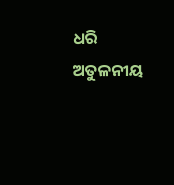ଧରି ଅତୁଳନୀୟ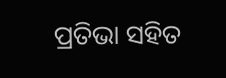ପ୍ରତିଭା ସହିତ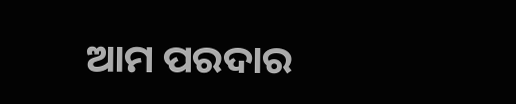ଆମ ପରଦାର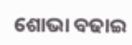ଶୋଭା ବଢାଇ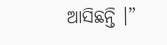ଆସିଛନ୍ତି ।”